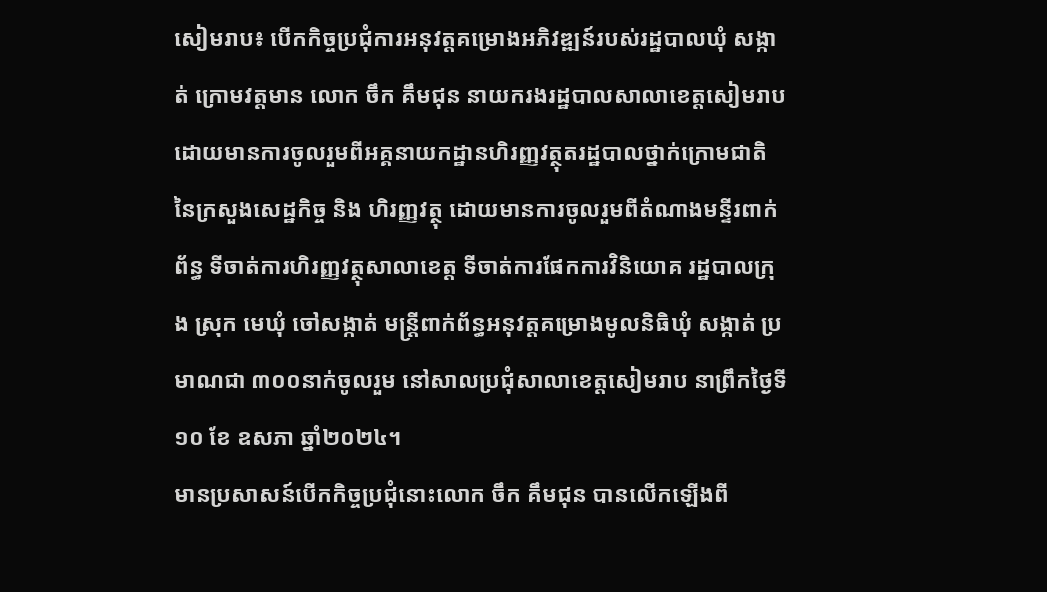សៀមរាប៖ បើកកិច្ចប្រជុំការអនុវត្តគម្រោងអភិវឌ្ឍន៍របស់រដ្ឋបាលឃុំ សង្កាត់ ក្រោមវត្តមាន លោក ចឹក គឹមជុន នាយករងរដ្ឋបាលសាលាខេត្តសៀមរាប ដោយមានការចូលរួមពីអគ្គនាយកដ្ឋានហិរញ្ញវត្ថុតរដ្ឋបាលថ្នាក់ក្រោមជាតិ នៃក្រសួងសេដ្ឋកិច្ច និង ហិរញ្ញវត្ថុ ដោយមានការចូលរួមពីតំណាងមន្ទីរពាក់ព័ន្ធ ទីចាត់ការហិរញ្ញវត្ថុសាលាខេត្ត ទីចាត់ការផែកការវិនិយោគ រដ្ឋបាលក្រុង ស្រុក មេឃុំ ចៅសង្កាត់ មន្ត្រីពាក់ព័ន្ធអនុវត្តគម្រោងមូលនិធិឃុំ សង្កាត់ ប្រមាណជា ៣០០នាក់ចូលរួម នៅសាលប្រជុំសាលាខេត្តសៀមរាប នាព្រឹកថ្ងៃទី ១០ ខែ ឧសភា ឆ្នាំ២០២៤។
មានប្រសាសន៍បើកកិច្ចប្រជុំនោះលោក ចឹក គឹមជុន បានលើកឡើងពី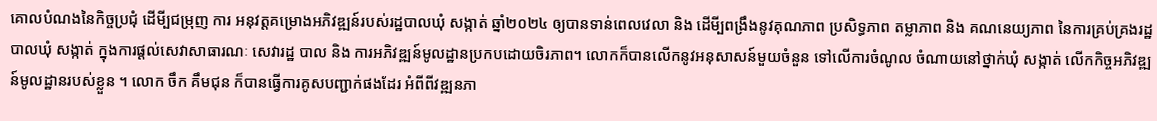គោលបំណងនៃកិច្ចប្រជុំ ដើមី្បជម្រុញ ការ អនុវត្តគម្រោងអភិវឌ្ឍន៍របស់រដ្ឋបាលឃុំ សង្កាត់ ឆ្នាំ២០២៤ ឲ្យបានទាន់ពេលវេលា និង ដើមី្បពង្រឹងនូវគុណភាព ប្រសិទ្ធភាព តម្លាភាព និង គណនេយ្យភាព នៃការគ្រប់គ្រងរដ្ឋបាលឃុំ សង្កាត់ ក្នុងការផ្តល់សេវាសាធារណៈ សេវារដ្ឋ បាល និង ការអភិវឌ្ឍន៍មូលដ្ឋានប្រកបដោយចិរភាព។ លោកក៏បានលើកនូវអនុសាសន៍មួយចំនួន ទៅលើការចំណូល ចំណាយនៅថ្នាក់ឃុំ សង្កាត់ លើកកិច្ចអភិវឌ្ឍន៍មូលដ្ឋានរបស់ខ្លួន ។ លោក ចឹក គឹមជុន ក៏បានធ្វើការគូសបញ្ជាក់ផងដែរ អំពីពីវឌ្ឍនភា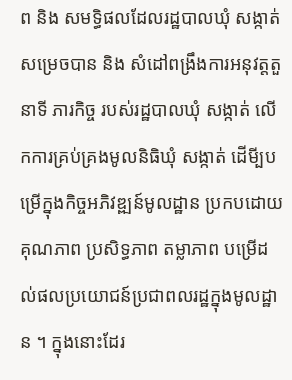ព និង សមទ្ធិផលដែលរដ្ឋបាលឃុំ សង្កាត់សម្រេចបាន និង សំដៅពង្រឹងការអនុវត្តតួនាទី ភារកិច្ច របស់រដ្ឋបាលឃុំ សង្កាត់ លើកការគ្រប់គ្រងមូលនិធិឃុំ សង្កាត់ ដើមី្បបម្រើក្នុងកិច្ចអភិវឌ្ឍន៍មូលដ្ឋាន ប្រកបដោយគុណភាព ប្រសិទ្ធភាព តម្លាភាព បម្រើដល់ផលប្រយោជន៍ប្រជាពលរដ្ឋក្នុងមូលដ្ឋាន ។ ក្នុងនោះដែរ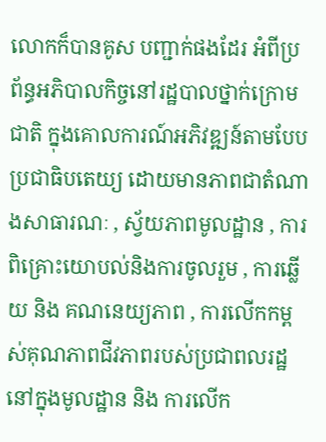លោកក៏បានគូស បញ្ជាក់ផងដែរ អំពីប្រព័ន្ធអភិបាលកិច្ចនៅរដ្ឋបាលថ្នាក់ក្រោមជាតិ ក្នុងគោលការណ៍អភិវឌ្ឍន៍តាមបែបប្រជាធិបតេយ្យ ដោយមានភាពជាតំណាងសាធារណៈ , ស្វ័យភាពមូលដ្ឋាន , ការពិគ្រោះយោបល់និងការចូលរួម , ការឆ្លើយ និង គណនេយ្យភាព , ការលើកកម្ពស់គុណភាពជីវភាពរបស់ប្រជាពលរដ្ឋនៅក្នុងមូលដ្ឋាន និង ការលើក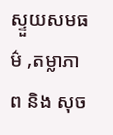ស្ទួយសមធម៌ ,តម្លាភាព និង សុច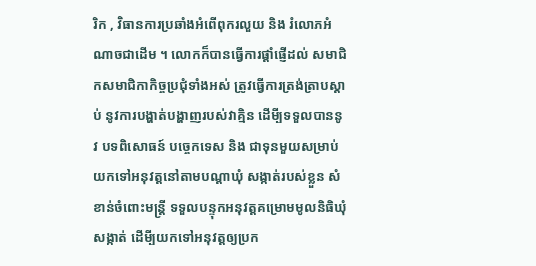រិក , វិធានការប្រឆាំងអំពើពុករលួយ និង រំលោភអំណាចជាដើម ។ លោកក៏បានធ្វើការផ្តាំផ្ញើដល់ សមាជិកសមាជិកាកិច្ចប្រជុំទាំងអស់ ត្រូវធ្វើការត្រង់ត្រាបស្តាប់ នូវការបង្ហាត់បង្ហាញរបស់វាគ្មិន ដើមី្បទទួលបាននូវ បទពិសោធន៍ បច្ចេកទេស និង ជាទុនមួយសម្រាប់យកទៅអនុវត្តនៅតាមបណ្តាឃុំ សង្កាត់របស់ខ្លួន សំខាន់ចំពោះមន្ត្រី ទទួលបន្ទុកអនុវត្តគម្រោមមូលនិធិឃុំសង្កាត់ ដើមី្បយកទៅអនុវត្តឲ្យប្រក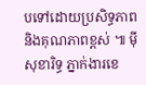បទៅដោយប្រសិទ្ធភាព និងគុណភាពខ្ពស់ ៕ ម៉ី សុខារិទ្ធ ភ្នាក់ងារខេ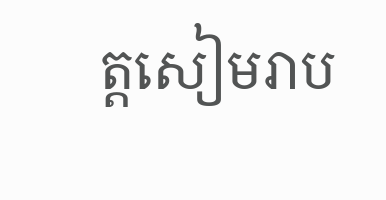ត្តសៀមរាប